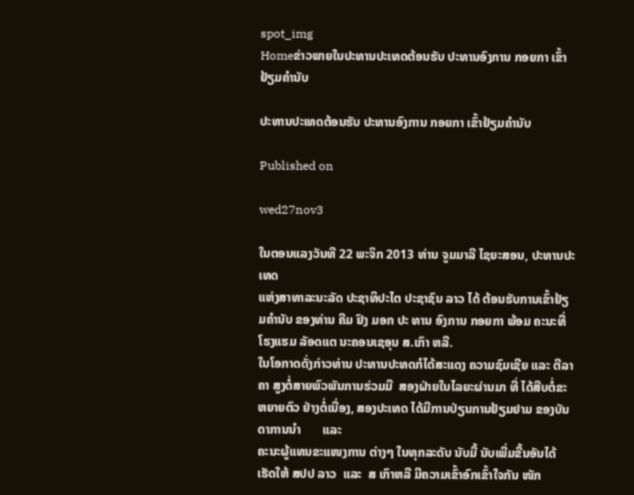spot_img
Homeຂ່າວພາຍໃນປະທານປະເທດຕ້ອນຮັບ ປະທານອົງການ ກອຍກາ ເຂົ້າຢ້ຽມຄຳນັບ

ປະທານປະເທດຕ້ອນຮັບ ປະທານອົງການ ກອຍກາ ເຂົ້າຢ້ຽມຄຳນັບ

Published on

wed27nov3

ໃນຕອນແລງວັນທີ 22 ພະຈິກ 2013 ທ່ານ ຈູມມາລີ ໄຊຍະສອນ, ປະທານປະ ເທດ
ແຫ່ງສາທາລະນະລັດ ປະຊາທິປະໄຕ ປະຊາຊົນ ລາວ ໄດ້ ຕ້ອນຮັບການເຂົ້າຢ້ຽມຄຳນັບ ຂອງທ່ານ ຄີມ ຢົງ ມອກ ປະ ທານ ອົງການ ກອຍກາ ພ້ອມ ຄະນະທີ່ໂຮງແຮມ ລັອດແຕ ນະຄອນເຊອຸນ ສ.ເກົາ ຫລີ.
ໃນໂອກາດດັ່ງກ່າວທ່ານ ປະທານປະທດກໍໄດ້ສະແດງ ຄວາມຊົມເຊີຍ ແລະ ຕີລາຄາ ສູງຕໍ່ສາຍພົວພັນການຮ່ວມມື  ສອງຝ່າຍໃນໄລຍະຜ່ານມາ ທີ່ ໄດ້ສືບຕໍ່ຂະຫຍາຍຕົວ ຢ່າງຕໍ່ເນື່ອງ, ສອງປະເທດ ໄດ້ມີການປ່ຽນການຢ້ຽມຢາມ ຂອງບັນດາການນຳ       ແລະ
ຄະນະຜູ້ແທນຂະແໜງການ ຕ່າງໆ ໃນທຸກລະດັບ ນັບມື້ ນັບເພີ່ມຂື້ນອັນໄດ້ເຮັດໃຫ້ ສປປ ລາວ  ແລະ  ສ ເກົາຫລີ ມີຄວາມເຂົ້າອົກເຂົ້າໃຈກັນ ໜັກ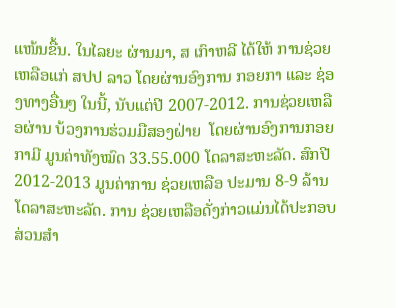ແໜ້ນຂື້ນ. ໃນໄລຍະ ຜ່ານມາ, ສ ເກົາຫລີ ໄດ້ໃຫ້ ການຊ່ວຍເຫລືອແກ່ ສປປ ລາວ ໂດຍຜ່ານອົງການ ກອຍກາ ແລະ ຊ່ອງທາງອື່ນໆ ໃນນີ້, ນັບແຕ່ປີ 2007-2012. ການຊ່ວຍເຫລືອຜ່ານ ບ້ວງການຮ່ວມມືສອງຝ່າຍ  ໂດຍຜ່ານອົງການກອຍກາມີ ມູນຄ່າທັງໝົດ 33.55.000 ໂດລາສະຫະລັດ. ສົກປີ 2012-2013 ມູນຄ່າການ ຊ່ວຍເຫລືອ ປະມານ 8-9 ລ້ານໂດລາສະຫະລັດ. ການ ຊ່ວຍເຫລືອດັ່ງກ່າວແມ່ນໄດ້ປະກອບສ່ວນສຳ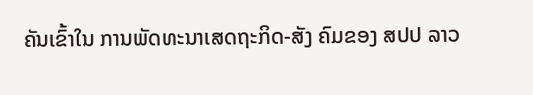ຄັນເຂົ້າໃນ ການພັດທະນາເສດຖະກິດ-ສັງ ຄົມຂອງ ສປປ ລາວ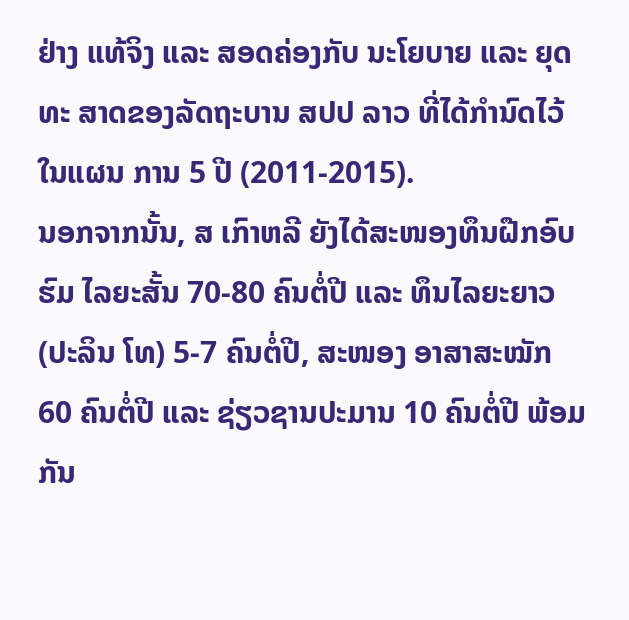ຢ່າງ ແທ້ຈິງ ແລະ ສອດຄ່ອງກັບ ນະໂຍບາຍ ແລະ ຍຸດທະ ສາດຂອງລັດຖະບານ ສປປ ລາວ ທີ່ໄດ້ກຳນົດໄວ້ໃນແຜນ ການ 5 ປີ (2011-2015).
ນອກຈາກນັ້ນ, ສ ເກົາຫລີ ຍັງໄດ້ສະໜອງທຶນຝືກອົບຮົມ ໄລຍະສັ້ນ 70-80 ຄົນຕໍ່ປີ ແລະ ທຶນໄລຍະຍາວ (ປະລິນ ໂທ) 5-7 ຄົນຕໍ່ປີ, ສະໜອງ ອາສາສະໝັກ 60 ຄົນຕໍ່ປີ ແລະ ຊ່ຽວຊານປະມານ 10 ຄົນຕໍ່ປີ ພ້ອມກັນ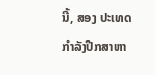ນີ້, ສອງ ປະເທດກຳລັງປືກສາຫາ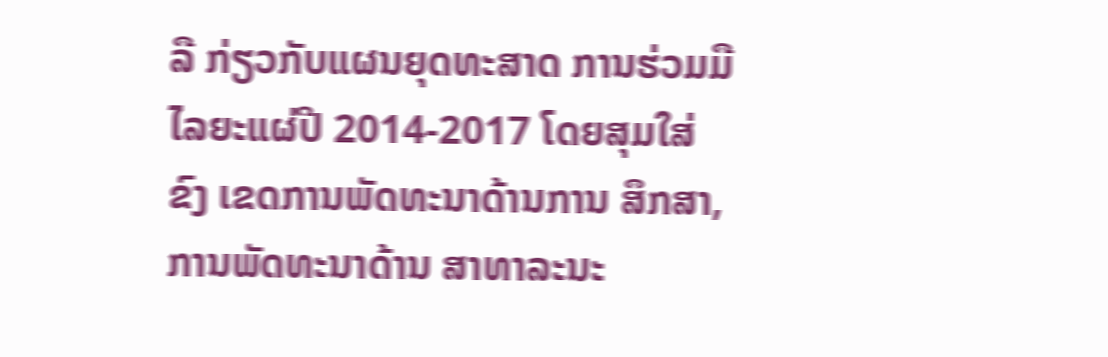ລື ກ່ຽວກັບແຜນຍຸດທະສາດ ການຮ່ວມມື ໄລຍະແຜ່ປີ 2014-2017 ໂດຍສຸມໃສ່ຂົງ ເຂດການພັດທະນາດ້ານການ ສຶກສາ, ການພັດທະນາດ້ານ ສາທາລະນະ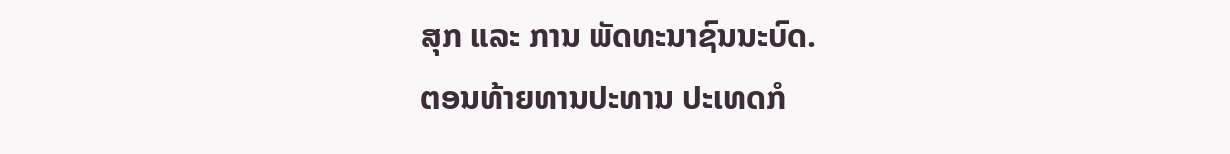ສຸກ ແລະ ການ ພັດທະນາຊົນນະບົດ.
ຕອນທ້າຍທານປະທານ ປະເທດກໍ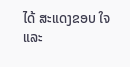ໄດ້ ສະແດງຂອບ ໃຈ ແລະ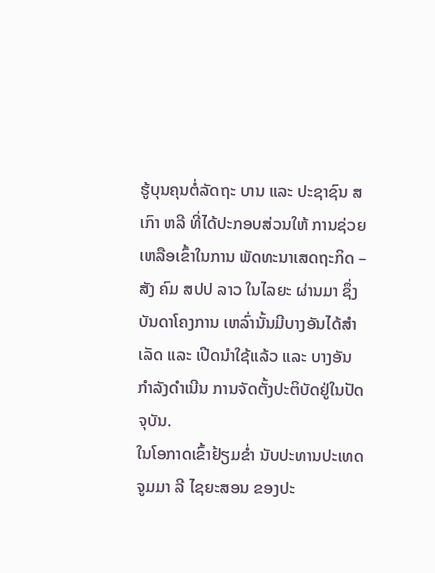ຮູ້ບຸນຄຸນຕໍ່ລັດຖະ ບານ ແລະ ປະຊາຊົນ ສ ເກົາ ຫລີ ທີ່ໄດ້ປະກອບສ່ວນໃຫ້ ການຊ່ວຍເຫລືອເຂົ້າໃນການ ພັດທະນາເສດຖະກິດ – ສັງ ຄົມ ສປປ ລາວ ໃນໄລຍະ ຜ່ານມາ ຊຶ່ງບັນດາໂຄງການ ເຫລົ່ານັ້ນມີບາງອັນໄດ້ສໍາ ເລັດ ແລະ ເປີດນໍາໃຊ້ແລ້ວ ແລະ ບາງອັນກໍາລັງດໍາເນີນ ການຈັດຕັ້ງປະຕິບັດຢູ່ໃນປັດ ຈຸບັນ.
ໃນໂອກາດເຂົ້າຢ້ຽມຂໍ່າ ນັບປະທານປະເທດ ຈູມມາ ລີ ໄຊຍະສອນ ຂອງປະ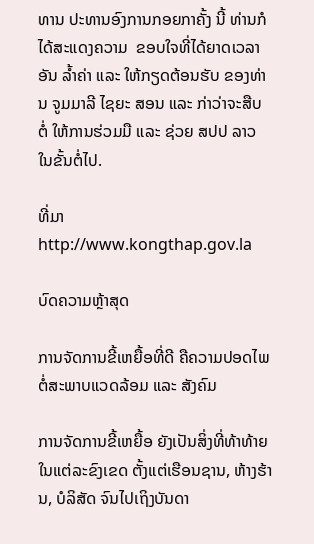ທານ ປະທານອົງການກອຍກາຄັ້ງ ນີ້ ທ່ານກໍໄດ້ສະແດງຄວາມ  ຂອບໃຈທີ່ໄດ້ຍາດເວລາອັນ ລ້ຳຄ່າ ແລະ ໃຫ້ກຽດຕ້ອນຮັບ ຂອງທ່ານ ຈູມມາລີ ໄຊຍະ ສອນ ແລະ ກ່າວ່າຈະສືບຕໍ່ ໃຫ້ການຮ່ວມມື ແລະ ຊ່ວຍ ສປປ ລາວ ໃນຂັ້ນຕໍ່ໄປ.

ທີ່ມາhttp://www.kongthap.gov.la

ບົດຄວາມຫຼ້າສຸດ

ການຈັດການຂີ້ເຫຍື້ອທີ່ດີ ຄືຄວາມປອດໄພຕໍ່ສະພາບແວດລ້ອມ ແລະ ສັງຄົມ

ການຈັດການຂີ້ເຫຍື້ອ ຍັງເປັນສິ່ງທີ່ທ້າທ້າຍໃນແຕ່ລະຂົງເຂດ ຕັ້ງແຕ່ເຮືອນຊານ, ຫ້າງຮ້ານ, ບໍລິສັດ ຈົນໄປເຖິງບັນດາ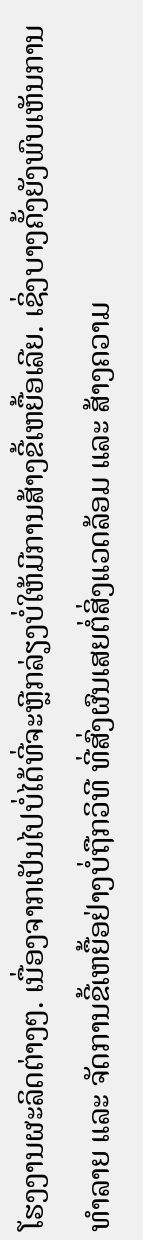ໂຮງງານຜະລິດຕ່າງໆ. ເນື່ອງຈາກເປັນໄປບໍ່ໄດ້ທີ່ຈະຫຼີກລ່ຽງບໍ່ໃຫ້ມີການສ້າງຂີ້ເຫຍື້ອເລີຍ. ເຊິ່ງບາງຄັ້ງຍັງພົບເຫັນການທຳລາຍ ແລະ ຈັດການຂີ້ເຫຍື້ອຢ່າງບໍ່ຖືກວິທີ ທີ່ສົ່ງຜົນເສຍຕໍ່ສິ່ງແວດລ້ອມ ແລະ ສ້າງຄວາມ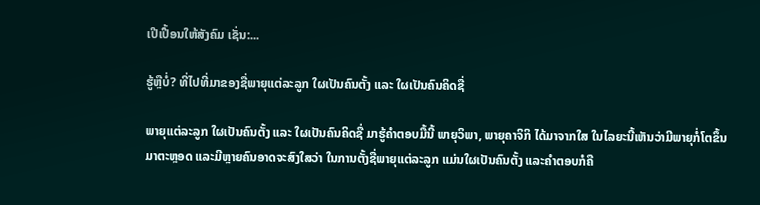ເປີເປື້ອນໃຫ້ສັງຄົມ ເຊັ່ນ:...

ຮູ້ຫຼືບໍ່? ທີ່ໄປທີ່ມາຂອງຊື່ພາຍຸແຕ່ລະລູກ ໃຜເປັນຄົນຕັ້ງ ແລະ ໃຜເປັນຄົນຄິດຊື່

ພາຍຸແຕ່ລະລູກ ໃຜເປັນຄົນຕັ້ງ ແລະ ໃຜເປັນຄົນຄິດຊື່ ມາຮູ້ຄຳຕອບມື້ນີ້ ພາຍຸວິພາ, ພາຍຸຄາຈິກິ ໄດ້ມາຈາກໃສ ໃນໄລຍະນີ້ເຫັນວ່າມີພາຍຸກໍ່ໂຕຂຶ້ນມາຕະຫຼອດ ແລະມີຫຼາຍຄົນອາດຈະສົງໃສວ່າ ໃນການຕັ້ງຊື່ພາຍຸແຕ່ລະລູກ ແມ່ນໃຜເປັນຄົນຕັ້ງ ແລະຄໍາຕອບກໍຄື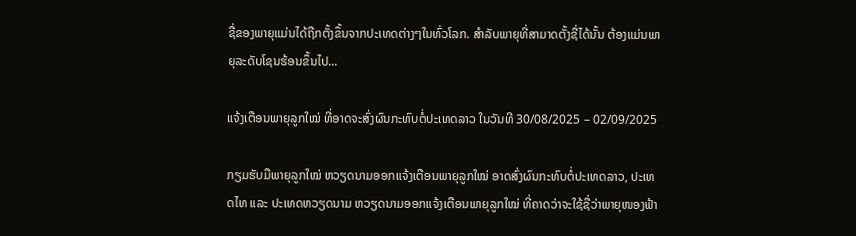ຊື່ຂອງພາຍຸແມ່ນໄດ້ຖືກຕັ້ງຂຶ້ນຈາກປະເທດຕ່າງໆໃນທົ່ວໂລກ. ສຳລັບພາຍຸທີ່ສາມາດຕັ້ງຊື່ໄດ້ນັ້ນ ຕ້ອງແມ່ນພາຍຸລະດັບໂຊນຮ້ອນຂຶ້ນໄປ...

ແຈ້ງເຕືອນພາຍຸລູກໃໝ່ ທີ່ອາດຈະສົ່ງຜົນກະທົບຕໍ່ປະເທດລາວ ໃນວັນທີ 30/08/2025 – 02/09/2025

ກຽມຮັບມືພາຍຸລູກໃໝ່ ຫວຽດນາມອອກແຈ້ງເຕືອນພາຍຸລູກໃໝ່ ອາດສົ່ງຜົນກະທົບຕໍ່ປະເທດລາວ, ປະເທດໄທ ແລະ ປະເທດຫວຽດນາມ ຫວຽດນາມອອກແຈ້ງເຕືອນພາຍຸລູກໃໝ່ ທີ່ຄາດວ່າຈະໃຊ້ຊື່ວ່າພາຍຸໜອງຟ້າ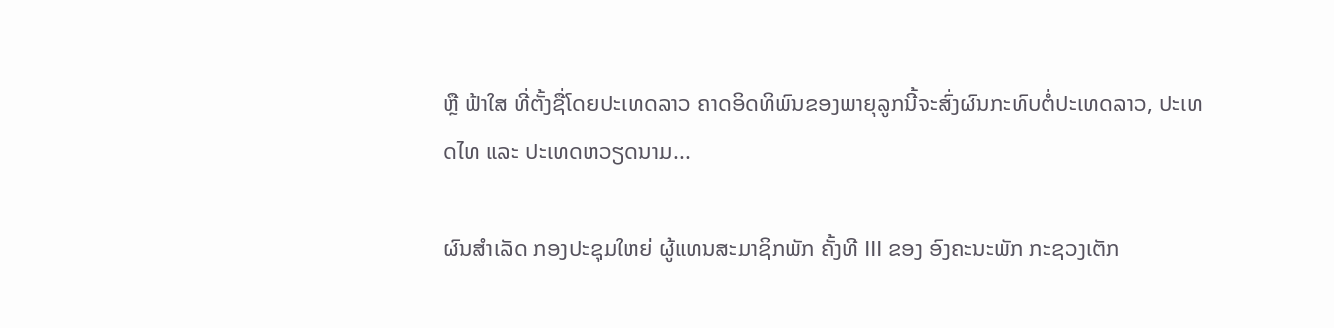ຫຼື ຟ້າໃສ ທີ່ຕັ້ງຊື່ໂດຍປະເທດລາວ ຄາດອິດທິພົນຂອງພາຍຸລູກນີ້ຈະສົ່ງຜົນກະທົບຕໍ່ປະເທດລາວ, ປະເທດໄທ ແລະ ປະເທດຫວຽດນາມ...

ຜົນສໍາເລັດ ກອງປະຊຸມໃຫຍ່ ຜູ້ແທນສະມາຊິກພັກ ຄັ້ງທີ III ຂອງ ອົງຄະນະພັກ ກະຊວງເຕັກ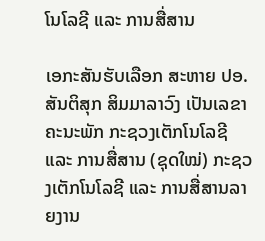ໂນໂລຊີ ແລະ ການສື່ສານ

ເອກະສັນຮັບເລືອກ ສະຫາຍ ປອ. ສັນຕິສຸກ ສິມມາລາວົງ ເປັນເລຂາຄະນະພັກ ກະຊວງເຕັກໂນໂລຊີ ແລະ ການສື່ສານ (ຊຸດໃໝ່) ກະຊວງເຕັກໂນໂລຊີ ແລະ ການສື່ສານລາຍງານ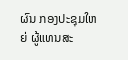ຜົນ ກອງປະຊຸມໃຫຍ່ ຜູ້ແທນສະ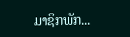ມາຊິກພັກ...